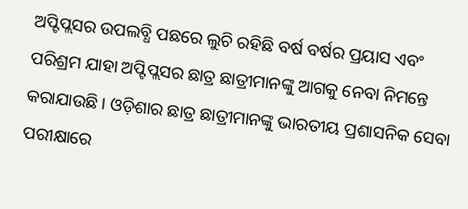ଅପ୍ଟିପ୍ଲସର ଉପଲବ୍ଧି ପଛରେ ଲୁଚି ରହିଛି ବର୍ଷ ବର୍ଷର ପ୍ରୟାସ ଏବଂ ପରିଶ୍ରମ ଯାହା ଅପ୍ଟିପ୍ଲସର ଛାତ୍ର ଛାତ୍ରୀମାନଙ୍କୁ ଆଗକୁ ନେବା ନିମନ୍ତେ କରାଯାଉଛି । ଓଡ଼ିଶାର ଛାତ୍ର ଛାତ୍ରୀମାନଙ୍କୁ ଭାରତୀୟ ପ୍ରଶାସନିକ ସେବା ପରୀକ୍ଷାରେ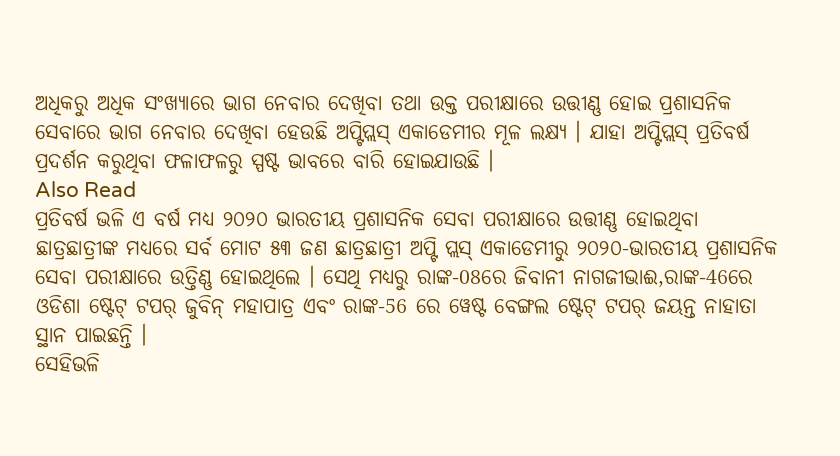ଅଧିକରୁ ଅଧିକ ସଂଖ୍ୟାରେ ଭାଗ ନେବାର ଦେଖିବା ତଥା ଉକ୍ତ ପରୀକ୍ଷାରେ ଉତ୍ତୀଣ୍ଣ ହୋଇ ପ୍ରଶାସନିକ ସେବାରେ ଭାଗ ନେବାର ଦେଖିବା ହେଉଛି ଅପ୍ଟିପ୍ଲସ୍ ଏକାଡେମୀର ମୂଳ ଲକ୍ଷ୍ୟ । ଯାହା ଅପ୍ଟିପ୍ଲସ୍ ପ୍ରତିବର୍ଷ ପ୍ରଦର୍ଶନ କରୁଥିବା ଫଳାଫଳରୁ ସ୍ପଷ୍ଟ ଭାବରେ ବାରି ହୋଇଯାଉଛି ।
Also Read
ପ୍ରତିବର୍ଷ ଭଳି ଏ ବର୍ଷ ମଧ୍ୟ ୨୦୨୦ ଭାରତୀୟ ପ୍ରଶାସନିକ ସେବା ପରୀକ୍ଷାରେ ଉତ୍ତୀଣ୍ଣ ହୋଇଥିବା ଛାତ୍ରଛାତ୍ରୀଙ୍କ ମଧ୍ୟରେ ସର୍ବ ମୋଟ ୫୩ ଜଣ ଛାତ୍ରଛାତ୍ରୀ ଅପ୍ଟି ପ୍ଲସ୍ ଏକାଡେମୀରୁ ୨୦୨୦-ଭାରତୀୟ ପ୍ରଶାସନିକ ସେବା ପରୀକ୍ଷାରେ ଉତ୍ତିଣ୍ଣ ହୋଇଥିଲେ । ସେଥି ମଧ୍ୟରୁ ରାଙ୍କ-08ରେ ଜିବାନୀ ନାଗଜୀଭାଈ,ରାଙ୍କ-46ରେ ଓଡିଶା ଷ୍ଟେଟ୍ ଟପର୍ ଜୁବିନ୍ ମହାପାତ୍ର ଏବଂ ରାଙ୍କ-56 ରେ ୱେଷ୍ଟ ବେଙ୍ଗଲ ଷ୍ଟେଟ୍ ଟପର୍ ଜୟନ୍ତ ନାହାତା ସ୍ଥାନ ପାଇଛନ୍ତି ।
ସେହିଭଳି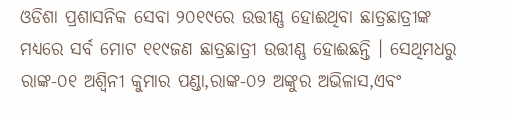ଓଡିଶା ପ୍ରଶାସନିକ ସେବା ୨୦୧୯ରେ ଉତ୍ତୀଣ୍ଣ ହୋଈଥିବା ଛାତ୍ରଛାତ୍ରୀଙ୍କ ମଧ୍ୟରେ ସର୍ବ ମୋଟ ୧୧୯ଜଣ ଛାତ୍ରଛାତ୍ରୀ ଉତ୍ତୀଣ୍ଣ ହୋଈଛନ୍ତି । ସେଥିମଧରୁ ରାଙ୍କ-୦୧ ଅଶ୍ବିନୀ କୁମାର ପଣ୍ଡା,ରାଙ୍କ-୦୨ ଅଙ୍କୁର ଅଭିଳାସ,ଏବଂ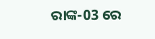ରାଙ୍କ-03 ରେ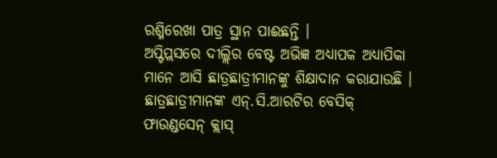ରଶ୍ମିରେଖା ପାତ୍ର ସ୍ଥାନ ପାଈଛନ୍ତି ।
ଅପ୍ଟିପ୍ଲସରେ ଦୀଲ୍ଲିର ବେଷ୍ଟ ଅଭିଜ୍ଞ ଅଧ୍ୟାପକ ଅଧ୍ୟାପିକା ମାନେ ଆସି ଛାତ୍ରଛାତ୍ରୀମାନଙ୍କୁ ଶିକ୍ଷାଦାନ କରାଯାଉଛି । ଛାତ୍ରଛାତ୍ରୀମାନଙ୍କ ଏନ୍.ସି.ଆରଟିର ବେସିକ୍ ଫାଉଣ୍ଡସେନ୍ କ୍ଲାସ୍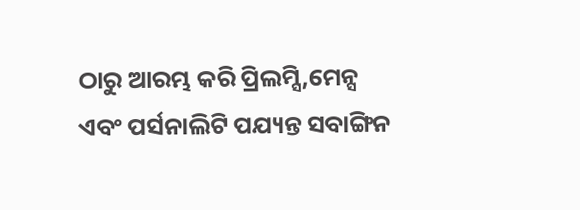ଠାରୁ ଆରମ୍ଭ କରି ପ୍ରିଲମ୍ସି,ମେନ୍ସ ଏବଂ ପର୍ସନାଲିଟି ପଯ୍ୟନ୍ତ ସବାଙ୍ଗିନ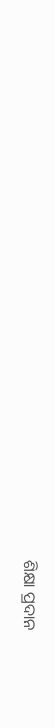ଶିକ୍ଷା ପ୍ରଦାନ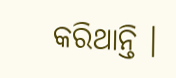କରିଥାନ୍ତି ।